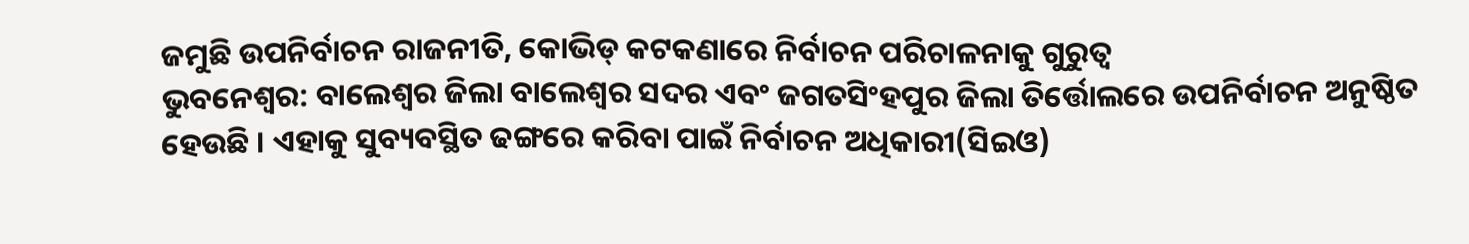ଜମୁଛି ଉପନିର୍ବାଚନ ରାଜନୀତି, କୋଭିଡ୍ କଟକଣାରେ ନିର୍ବାଚନ ପରିଚାଳନାକୁ ଗୁରୁତ୍ୱ
ଭୁବନେଶ୍ୱର: ବାଲେଶ୍ୱର ଜିଲା ବାଲେଶ୍ୱର ସଦର ଏବଂ ଜଗତସିଂହପୁର ଜିଲା ତିର୍ତ୍ତୋଲରେ ଉପନିର୍ବାଚନ ଅନୁଷ୍ଠିତ ହେଉଛି । ଏହାକୁ ସୁବ୍ୟବସ୍ଥିତ ଢଙ୍ଗରେ କରିବା ପାଇଁ ନିର୍ବାଚନ ଅଧିକାରୀ(ସିଇଓ)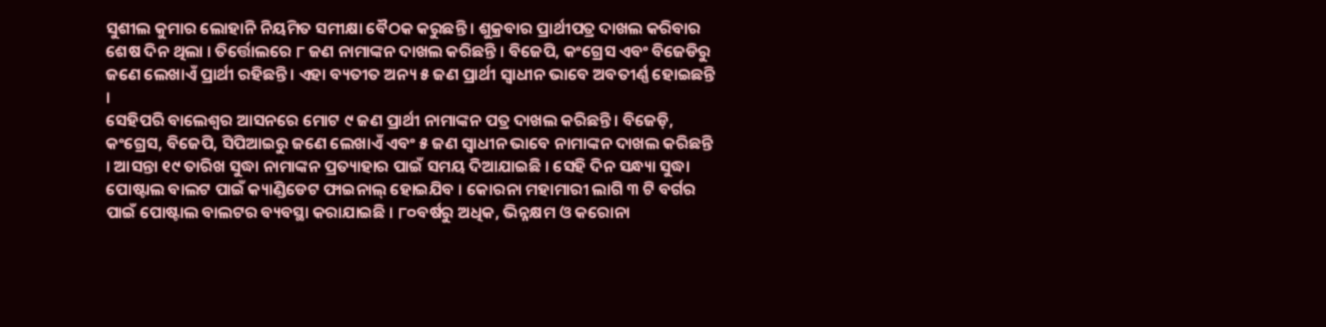ସୁଶୀଲ କୁମାର ଲୋହାନି ନିୟମିତ ସମୀକ୍ଷା ବୈଠକ କରୁଛନ୍ତି । ଶୁକ୍ରବାର ପ୍ରାର୍ଥୀପତ୍ର ଦାଖଲ କରିବାର ଶେଷ ଦିନ ଥିଲା । ତିର୍ତ୍ତୋଲରେ ୮ ଜଣ ନାମାଙ୍କନ ଦାଖଲ କରିଛନ୍ତି । ବିଜେପି, କଂଗ୍ରେସ ଏବଂ ବିଜେଡିରୁ ଜଣେ ଲେଖାଏଁ ପ୍ରାର୍ଥୀ ରହିଛନ୍ତି । ଏହା ବ୍ୟତୀତ ଅନ୍ୟ ୫ ଜଣ ପ୍ରାର୍ଥୀ ସ୍ୱାଧୀନ ଭାବେ ଅବତୀର୍ଣ୍ଣ ହୋଇଛନ୍ତି ।
ସେହିପରି ବାଲେଶ୍ୱର ଆସନରେ ମୋଟ ୯ ଜଣ ପ୍ରାର୍ଥୀ ନାମାଙ୍କନ ପତ୍ର ଦାଖଲ କରିଛନ୍ତି । ବିଜେଡ଼ି, କଂଗ୍ରେସ, ବିଜେପି, ସିପିଆଇରୁ ଜଣେ ଲେଖାଏଁ ଏବଂ ୫ ଜଣ ସ୍ୱାଧୀନ ଭାବେ ନାମାଙ୍କନ ଦାଖଲ କରିଛନ୍ତି । ଆସନ୍ତା ୧୯ ତାରିଖ ସୁଦ୍ଧା ନାମାଙ୍କନ ପ୍ରତ୍ୟାହାର ପାଇଁ ସମୟ ଦିଆଯାଇଛି । ସେହି ଦିନ ସନ୍ଧ୍ୟା ସୁଦ୍ଧା ପୋଷ୍ଟାଲ ବାଲଟ ପାଇଁ କ୍ୟାଣ୍ଡିଡେଟ ଫାଇନାଲ୍ ହୋଇଯିବ । କୋରନା ମହାମାରୀ ଲାଗି ୩ ଟି ବର୍ଗର ପାଇଁ ପୋଷ୍ଟାଲ ବାଲଟର ବ୍ୟବସ୍ଥା କରାଯାଇଛି । ୮୦ବର୍ଷରୁ ଅଧିକ, ଭିନ୍ନକ୍ଷମ ଓ କରୋନା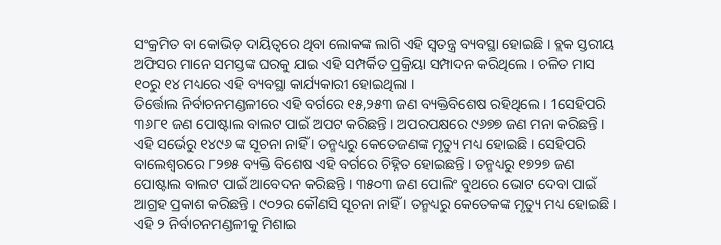ସଂକ୍ରମିତ ବା କୋଭିଡ଼ ଦାୟିତ୍ୱରେ ଥିବା ଲୋକଙ୍କ ଲାଗି ଏହି ସ୍ୱତନ୍ତ୍ର ବ୍ୟବସ୍ଥା ହୋଇଛି । ବ୍ଲକ ସ୍ତରୀୟ ଅଫିସର ମାନେ ସମସ୍ତଙ୍କ ଘରକୁ ଯାଇ ଏହି ସମ୍ପର୍କିତ ପ୍ରକ୍ରିୟା ସମ୍ପାଦନ କରିଥିଲେ । ଚଳିତ ମାସ ୧୦ରୁ ୧୪ ମଧ୍ୟରେ ଏହି ବ୍ୟବସ୍ଥା କାର୍ଯ୍ୟକାରୀ ହୋଇଥିଲା ।
ତିର୍ତ୍ତୋଲ ନିର୍ବାଚନମଣ୍ଡଳୀରେ ଏହି ବର୍ଗରେ ୧୫,୨୫୩ ଜଣ ବ୍ୟକ୍ତିବିଶେଷ ରହିଥିଲେ । 1ସେହିପରି ୩୬୮୧ ଜଣ ପୋଷ୍ଟାଲ ବାଲଟ ପାଇଁ ଅପଟ କରିଛନ୍ତି । ଅପରପକ୍ଷରେ ୯୬୭୭ ଜଣ ମନା କରିଛନ୍ତି । ଏହି ସର୍ଭେରୁ ୧୪୯୬ ଙ୍କ ସୂଚନା ନାହିଁ । ତନ୍ମଧ୍ୟରୁ କେତେଜଣଙ୍କ ମୃତ୍ୟୁ ମଧ୍ୟ ହୋଇଛି । ସେହିପରି ବାଲେଶ୍ଵରରେ ୮୨୭୫ ବ୍ୟକ୍ତି ବିଶେଷ ଏହି ବର୍ଗରେ ଚିହ୍ନିତ ହୋଇଛନ୍ତି । ତନ୍ମଧ୍ୟରୁ ୧୭୨୭ ଜଣ ପୋଷ୍ଟାଲ ବାଲଟ ପାଇଁ ଆବେଦନ କରିଛନ୍ତି । ୩୫୦୩ ଜଣ ପୋଲିଂ ବୁଥରେ ଭୋଟ ଦେବା ପାଇଁ ଆଗ୍ରହ ପ୍ରକାଶ କରିଛନ୍ତି । ୯୦୨ର କୌଣସି ସୂଚନା ନାହିଁ । ତନ୍ମଧ୍ୟରୁ କେତେକଙ୍କ ମୃତ୍ୟୁ ମଧ୍ୟ ହୋଇଛି ।
ଏହି ୨ ନିର୍ବାଚନମଣ୍ଡଳୀକୁ ମିଶାଇ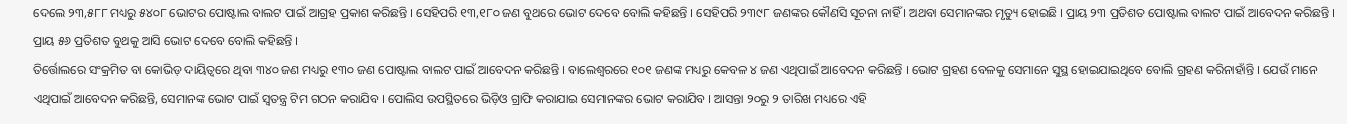ଦେଲେ ୨୩,୫୮୮ ମଧ୍ୟରୁ ୫୪୦୮ ଭୋଟର ପୋଷ୍ଟାଲ ବାଲଟ ପାଇଁ ଆଗ୍ରହ ପ୍ରକାଶ କରିଛନ୍ତି । ସେହିପରି ୧୩,୧୮୦ ଜଣ ବୁଥରେ ଭୋଟ ଦେବେ ବୋଲି କହିଛନ୍ତି । ସେହିପରି ୨୩୯୮ ଜଣଙ୍କର କୌଣସି ସୂଚନା ନାହିଁ । ଅଥବା ସେମାନଙ୍କର ମୃତ୍ୟୁ ହୋଇଛି । ପ୍ରାୟ ୨୩ ପ୍ରତିଶତ ପୋଷ୍ଟାଲ ବାଲଟ ପାଇଁ ଆବେଦନ କରିଛନ୍ତି । ପ୍ରାୟ ୫୬ ପ୍ରତିଶତ ବୁଥକୁ ଆସି ଭୋଟ ଦେବେ ବୋଲି କହିଛନ୍ତି ।
ତିର୍ତ୍ତୋଲରେ ସଂକ୍ରମିତ ବା କୋଭିଡ଼ ଦାୟିତ୍ୱରେ ଥିବା ୩୪୦ ଜଣ ମଧ୍ୟରୁ ୧୩୦ ଜଣ ପୋଷ୍ଟାଲ ବାଲଟ ପାଇଁ ଆବେଦନ କରିଛନ୍ତି । ବାଲେଶ୍ଵରରେ ୧୦୧ ଜଣଙ୍କ ମଧ୍ୟରୁ କେବଳ ୪ ଜଣ ଏଥିପାଇଁ ଆବେଦନ କରିଛନ୍ତି । ଭୋଟ ଗ୍ରହଣ ବେଳକୁ ସେମାନେ ସୁସ୍ଥ ହୋଇଯାଇଥିବେ ବୋଲି ଗ୍ରହଣ କରିନାହାଁନ୍ତି । ଯେଉଁ ମାନେ ଏଥିପାଇଁ ଆବେଦନ କରିଛନ୍ତି, ସେମାନଙ୍କ ଭୋଟ ପାଇଁ ସ୍ୱତନ୍ତ୍ର ଟିମ ଗଠନ କରାଯିବ । ପୋଲିସ ଉପସ୍ଥିତରେ ଭିଡ଼ିଓ ଗ୍ରାଫି କରାଯାଇ ସେମାନଙ୍କର ଭୋଟ କରାଯିବ । ଆସନ୍ତା ୨୦ରୁ ୨ ତାରିଖ ମଧ୍ୟରେ ଏହି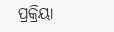ପ୍ରକ୍ରିୟା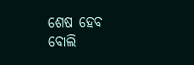ଶେଷ ହେବ ବୋଲି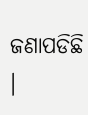ଜଣାପଡିଛି ।